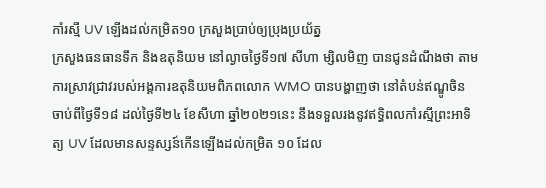កាំរស្មី UV ឡើងដល់កម្រិត១០ ក្រសួងប្រាប់ឲ្យប្រុងប្រយ័ត្ន
ក្រសួងធនធានទឹក និងឧតុនិយម នៅល្ងាចថ្ងៃទី១៧ សីហា ម្សិលមិញ បានជូនដំណឹងថា តាមការស្រាវជ្រាវរបស់អង្គការឧតុនិយមពិភពលោក WMO បានបង្ហាញថា នៅតំបន់ឥណ្ឌូចិន ចាប់ពីថ្ងៃទី១៨ ដល់ថ្ងៃទី២៤ ខែសីហា ឆ្នាំ២០២១នេះ នឹងទទួលរងនូវឥទ្ធិពលកាំរស្មីព្រះអាទិត្យ UV ដែលមានសន្ទស្សន៍កើនឡើងដល់កម្រិត ១០ ដែល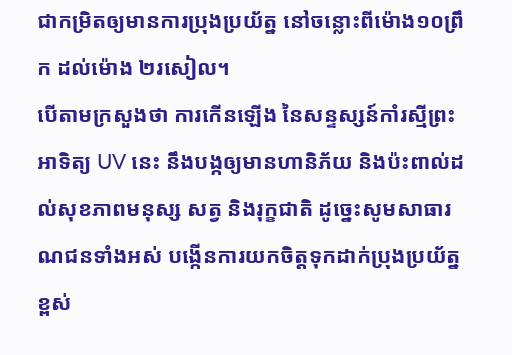ជាកម្រិតឲ្យមានការប្រុងប្រយ័ត្ន នៅចន្លោះពីម៉ោង១០ព្រឹក ដល់ម៉ោង ២រសៀល។
បើតាមក្រសួងថា ការកើនឡើង នៃសន្ទស្សន៍កាំរស្មីព្រះអាទិត្យ UV នេះ នឹងបង្កឲ្យមានហានិភ័យ និងប៉ះពាល់ដល់សុខភាពមនុស្ស សត្វ និងរុក្ខជាតិ ដូច្នេះសូមសាធារណជនទាំងអស់ បង្កើនការយកចិត្តទុកដាក់ប្រុងប្រយ័ត្នខ្ពស់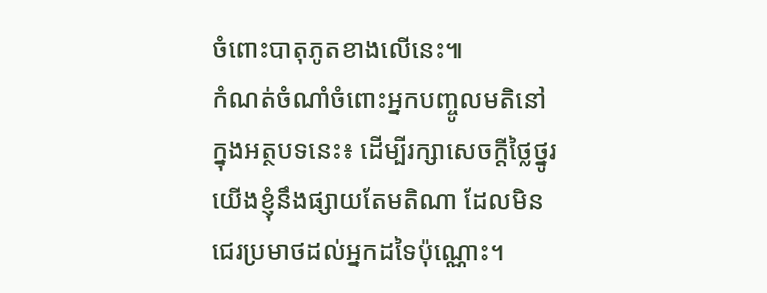ចំពោះបាតុភូតខាងលើនេះ៕
កំណត់ចំណាំចំពោះអ្នកបញ្ចូលមតិនៅក្នុងអត្ថបទនេះ៖ ដើម្បីរក្សាសេចក្ដីថ្លៃថ្នូរ យើងខ្ញុំនឹងផ្សាយតែមតិណា ដែលមិនជេរប្រមាថដល់អ្នកដទៃប៉ុណ្ណោះ។